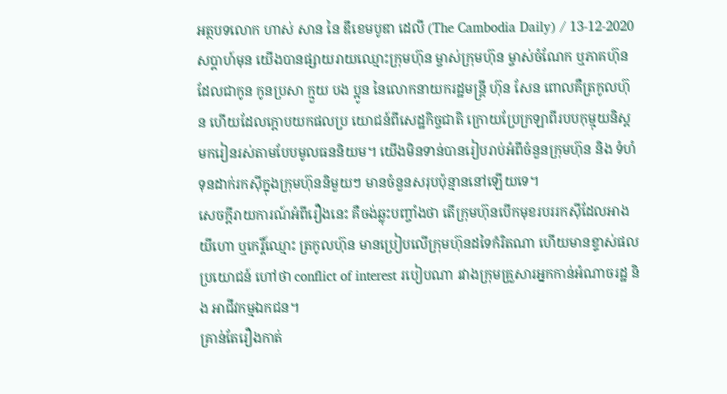អត្ថបទលោក ហាស់ សាន នៃ ឌឹខេមបូឌា ដេលី (The Cambodia Daily) / 13-12-2020
សប្តាហ៍មុន យើងបានផ្សាយរាយឈ្មោះក្រុមហ៊ុន ម្ចាស់ក្រុមហ៊ុន ម្ចាស់ចំណែក ឬភាគហ៊ុន ដែលជាកូន កូនប្រសា ក្មួយ បង ប្អូន នៃលោកនាយករដ្ឋមន្រ្តី ហ៊ុន សែន ពោលគឺត្រកូលហ៊ុន ហើយដែលក្តោបយកផលប្រ យោជន៍ពីសេដ្ឋកិច្ចជាតិ ក្រោយប្រែក្រឡាពីរបបកុម្មុយនិស្ត មករៀនរស់តាមបែបមូលធននិយម។ យើងមិនទាន់បានរៀបរាប់អំពីចំនួនក្រុមហ៊ុន និង ទំហំទុនដាក់រកស៊ីក្នុងក្រុមហ៊ុននិមួយៗ មានចំនួនសរុបប៉ុន្មាននៅឡើយទេ។
សេចក្តីរាយការណ៍អំពីរឿងនេះ គឺចង់ឆ្លុះបញ្ចាំងថា តើក្រុមហ៊ុនបើកមុខរបររកស៊ីដែលអាង យីហោ ឬកេរ្តិ៍ឈ្មោះ ត្រកូលហ៊ុន មានប្រៀបលើក្រុមហ៊ុនដទៃកំរិតណា ហើយមានខ្ទាស់ផលប្រយោជន៍ ហៅថា conflict of interest របៀបណា រវាងក្រុមគ្រួសារអ្នកកាន់អំណាចរដ្ឋ និង អាជីវកម្មឯកជន។
គ្រាន់តែរឿងកាត់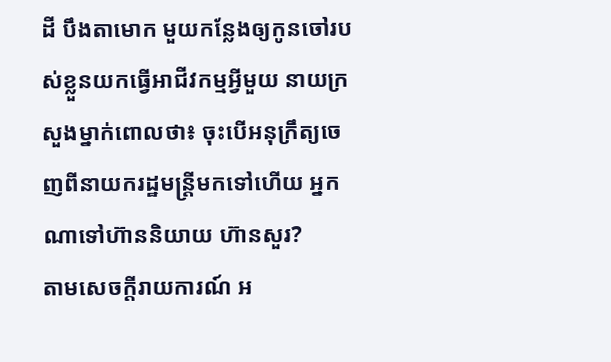ដី បឹងតាមោក មួយកន្លែងឲ្យកូនចៅរបស់ខ្លួនយកធ្វើអាជីវកម្មអ្វីមួយ នាយក្រសួងម្នាក់ពោលថា៖ ចុះបើអនុក្រឹត្យចេញពីនាយករដ្ឋមន្រ្តីមកទៅហើយ អ្នកណាទៅហ៊ាននិយាយ ហ៊ានសួរ?
តាមសេចក្តីរាយការណ៍ អ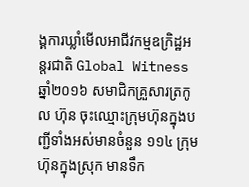ង្គការឃ្លាំមើលអាជីវកម្មឧក្រិដ្ឋអន្តរជាតិ Global Witness ឆ្នាំ២០១៦ សមាជិកគ្រួសារត្រកូល ហ៊ុន ចុះឈ្មោះក្រុមហ៊ុនក្នុងបញ្ជីទាំងអស់មានចំនួន ១១៤ ក្រុមហ៊ុនក្នុងស្រុក មានទឹក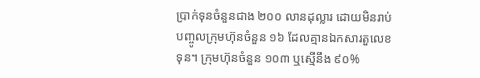ប្រាក់ទុនចំនួនជាង ២០០ លានដុល្លារ ដោយមិនរាប់បញ្ចូលក្រុមហ៊ុនចំនួន ១៦ ដែលគ្មានឯកសារតួលេខទុន។ ក្រុមហ៊ុនចំនួន ១០៣ ឬស្មើនឹង ៩០%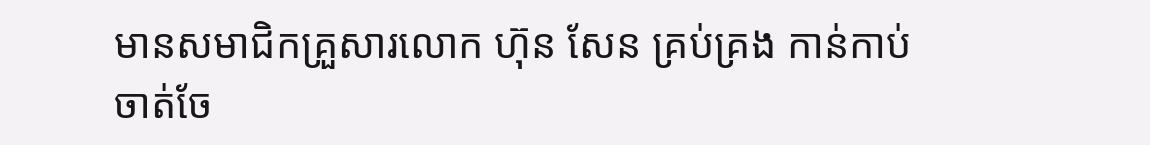មានសមាជិកគ្រួសារលោក ហ៊ុន សែន គ្រប់គ្រង កាន់កាប់ ចាត់ចែ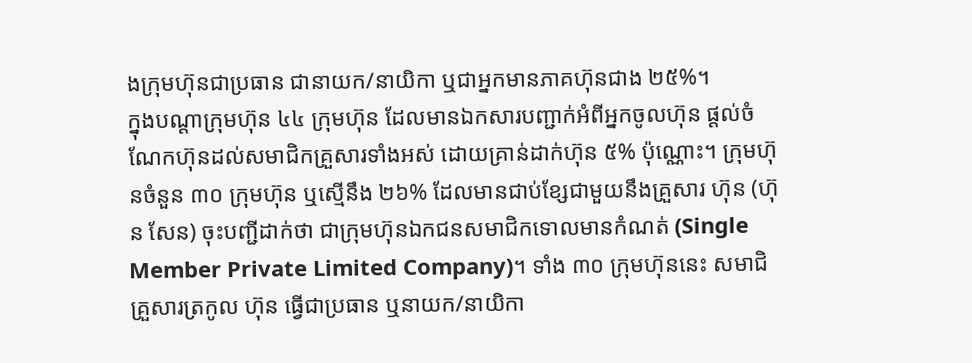ងក្រុមហ៊ុនជាប្រធាន ជានាយក/នាយិកា ឬជាអ្នកមានភាគហ៊ុនជាង ២៥%។
ក្នុងបណ្តាក្រុមហ៊ុន ៤៤ ក្រុមហ៊ុន ដែលមានឯកសារបញ្ជាក់អំពីអ្នកចូលហ៊ុន ផ្តល់ចំណែកហ៊ុនដល់សមាជិកគ្រួសារទាំងអស់ ដោយគ្រាន់ដាក់ហ៊ុន ៥% ប៉ុណ្ណោះ។ ក្រុមហ៊ុនចំនួន ៣០ ក្រុមហ៊ុន ឬស្មើនឹង ២៦% ដែលមានជាប់ខ្សែជាមួយនឹងគ្រួសារ ហ៊ុន (ហ៊ុន សែន) ចុះបញ្ជីដាក់ថា ជាក្រុមហ៊ុនឯកជនសមាជិកទោលមានកំណត់ (Single Member Private Limited Company)។ ទាំង ៣០ ក្រុមហ៊ុននេះ សមាជិគ្រួសារត្រកូល ហ៊ុន ធ្វើជាប្រធាន ឬនាយក/នាយិកា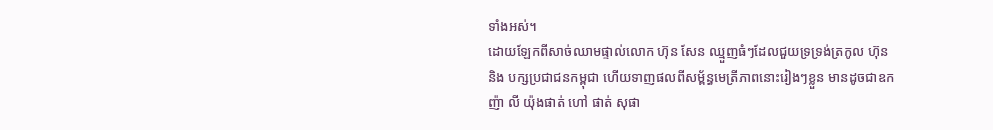ទាំងអស់។
ដោយឡែកពីសាច់ឈាមផ្ទាល់លោក ហ៊ុន សែន ឈ្មួញធំៗដែលជួយទ្រទ្រង់ត្រកូល ហ៊ុន និង បក្សប្រជាជនកម្ពុជា ហើយទាញផលពីសម្ព័ន្ធមេត្រីភាពនោះរៀងៗខ្លួន មានដូចជាឧកញ៉ា លី យ៉ុងផាត់ ហៅ ផាត់ សុផា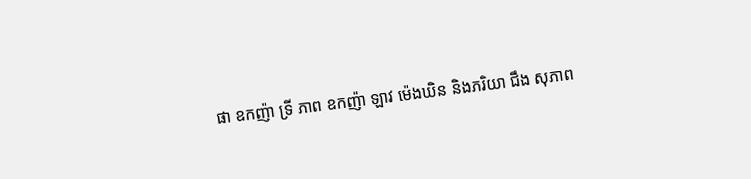ផា ឧកញ៉ា ទ្រី ភាព ឧកញ៉ា ឡាវ ម៉េងឃិន និងភរិយា ជឹង សុភាព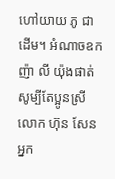ហៅយាយ ភូ ជាដើម។ អំណាចឧកញ៉ា លី យ៉ុងផាត់ សូម្បីតែប្អូនស្រីលោក ហ៊ុន សែន អ្នក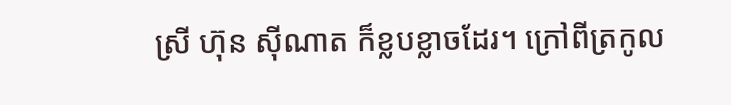ស្រី ហ៊ុន ស៊ីណាត ក៏ខ្លបខ្លាចដែរ។ ក្រៅពីត្រកូល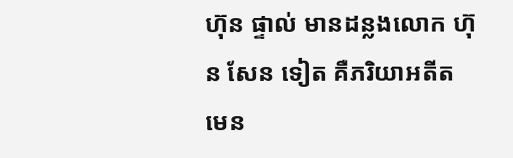ហ៊ុន ផ្ទាល់ មានដន្លងលោក ហ៊ុន សែន ទៀត គឺភរិយាអតីតមេន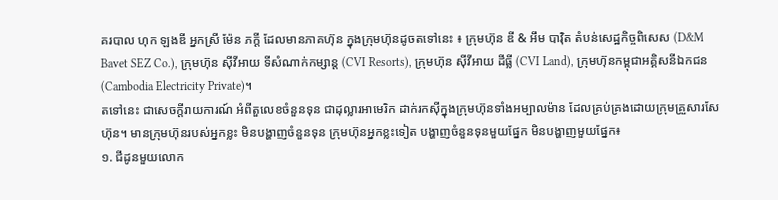គរបាល ហុក ឡងឌី អ្នកស្រី ម៉ែន ភក្តី ដែលមានភាគហ៊ុន ក្នុងក្រុមហ៊ុនដូចតទៅនេះ ៖ ក្រុមហ៊ុន ឌី & អឹម បាវ៉ិត តំបន់សេដ្ឋកិច្ចពិសេស (D&M Bavet SEZ Co.), ក្រុមហ៊ុន ស៊ីវីអាយ ទីសំណាក់កម្សាន្ត (CVI Resorts), ក្រុមហ៊ុន ស៊ីវីអាយ ដីធ្លី (CVI Land), ក្រុមហ៊ុនកម្ពុជាអគ្គិសនីឯកជន (Cambodia Electricity Private)។
តទៅនេះ ជាសេចក្តីរាយការណ៍ អំពីតួលេខចំនួនទុន ជាដុល្លារអាមេរិក ដាក់រកស៊ីក្នុងក្រុមហ៊ុនទាំងអម្បាលម៉ាន ដែលគ្រប់គ្រងដោយក្រុមគ្រួសារសែ ហ៊ុន។ មានក្រុមហ៊ុនរបស់អ្នកខ្លះ មិនបង្ហាញចំនួនទុន ក្រុមហ៊ុនអ្នកខ្លះទៀត បង្ហាញចំនួនទុនមួយផ្នែក មិនបង្ហាញមួយផ្នែក៖
១. ជីដូនមួយលោក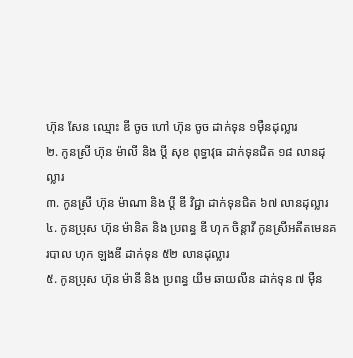ហ៊ុន សែន ឈ្មោះ ឌី ចូច ហៅ ហ៊ុន ចូច ដាក់ទុន ១ម៉ឺនដុល្លារ
២. កូនស្រី ហ៊ុន ម៉ាលី និង ប្តី សុខ ពុទ្ធាវុធ ដាក់ទុនជិត ១៨ លានដុល្លារ
៣. កូនស្រី ហ៊ុន ម៉ាណា និង ប្តី ឌី វិជ្ជា ដាក់ទុនជិត ៦៧ លានដុល្លារ
៤. កូនប្រុស ហ៊ុន ម៉ានិត និង ប្រពន្ធ ឌី ហុក ចិន្តាវី កូនស្រីអតីតមេនគរបាល ហុក ឡងឌី ដាក់ទុន ៥២ លានដុល្លារ
៥. កូនប្រុស ហ៊ុន ម៉ានី និង ប្រពន្ធ យឹម ឆាយលីន ដាក់ទុន ៧ ម៉ឺន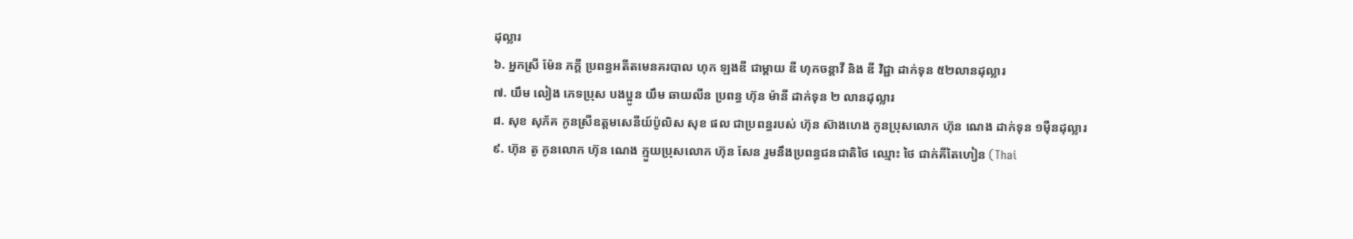ដុល្លារ
៦. អ្នកស្រី ម៉ែន ភក្តី ប្រពន្ធអតីតមេនគរបាល ហុក ឡងឌី ជាម្តាយ ឌី ហុកចន្តាវី និង ឌី វិជ្ជា ដាក់ទុន ៥២លានដុល្លារ
៧. យឹម លៀង ភេទប្រុស បងប្អូន យឹម ឆាយលីន ប្រពន្ធ ហ៊ុន ម៉ានី ដាក់ទុន ២ លានដុល្លារ
៨. សុខ សុភ័គ កូនស្រីឧត្តមសេនីយ៍ប៉ូលិស សុខ ផល ជាប្រពន្ធរបស់ ហ៊ុន ស៊ាងហេង កូនប្រុសលោក ហ៊ុន ណេង ដាក់ទុន ១ម៉ឺនដុល្លារ
៩. ហ៊ុន តូ កូនលោក ហ៊ុន ណេង ក្មួយប្រុសលោក ហ៊ុន សែន រួមនឹងប្រពន្ធជនជាតិថៃ ឈ្មោះ ថៃ ជាក់គីតៃហៀន (Thai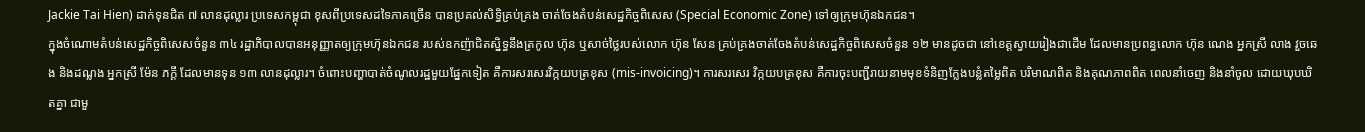Jackie Tai Hien) ដាក់ទុនជិត ៧ លានដុល្លារ ប្រទេសកម្ពុជា ខុសពីប្រទេសដទៃភាគច្រើន បានប្រគល់សិទ្ធិគ្រប់គ្រង ចាត់ចែងតំបន់សេដ្ឋកិច្ចពិសេស (Special Economic Zone) ទៅឲ្យក្រុមហ៊ុនឯកជន។
ក្នុងចំណោមតំបន់សេដ្ឋកិច្ចពិសេសចំនួន ៣៤ រដ្ឋាភិបាលបានអនុញ្ញាតឲ្យក្រុមហ៊ុនឯកជន របស់ឧកញ៉ាជិតស្និទ្ធនឹងត្រកូល ហ៊ុន ឬសាច់ថ្លៃរបស់លោក ហ៊ុន សែន គ្រប់គ្រងចាត់ចែងតំបន់សេដ្ឋកិច្ចពិសេសចំនួន ១២ មានដូចជា នៅខេត្តស្វាយរៀងជាដើម ដែលមានប្រពន្ធលោក ហ៊ុន ណេង អ្នកស្រី លាង វួចឆេង និងដណ្លង អ្នកស្រី ម៉ែន ភក្តី ដែលមានទុន ១៣ លានដុល្លារ។ ចំពោះបញ្ហាបាត់ចំណូលរដ្ឋមួយផ្នែកទៀត គឺការសរសេរវិក្កយបត្រខុស (mis-invoicing)។ ការសរសេរ វិក្កយបត្រខុស គឺការចុះបញ្ជីរាយនាមមុខទំនិញក្លែងបន្លំតម្លៃពិត បរិមាណពិត និងគុណភាពពិត ពេលនាំចេញ និងនាំចូល ដោយឃុបឃិតគ្នា ជាមួ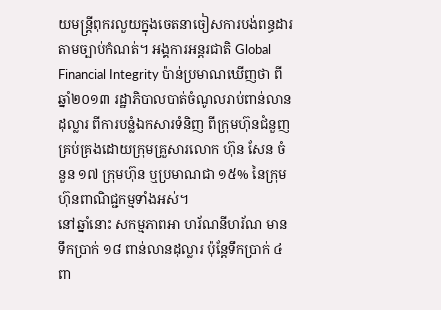យមន្រ្តីពុករលួយក្នុងចេតនាចៀសការបង់ពន្ធដារ តាមច្បាប់កំណត់។ អង្គការអន្តរជាតិ Global Financial Integrity ប៉ាន់ប្រមាណឃើញថា ពីឆ្នាំ២០១៣ រដ្ឋាភិបាលបាត់ចំណូលរាប់ពាន់លានដុល្លារ ពីការបន្លំឯកសារទំនិញ ពីក្រុមហ៊ុនជំនួញ គ្រប់គ្រងដោយក្រុមគ្រួសារលោក ហ៊ុន សែន ចំនួន ១៧ ក្រុមហ៊ុន ឬប្រមាណជា ១៥% នៃក្រុមហ៊ុនពាណិជ្ជកម្មទាំងអស់។
នៅឆ្នាំនោះ សកម្មភាពអា ហរ័ណនីហរ័ណ មានទឹកប្រាក់ ១៨ ពាន់លានដុល្លារ ប៉ុន្តែទឹកប្រាក់ ៤ ពា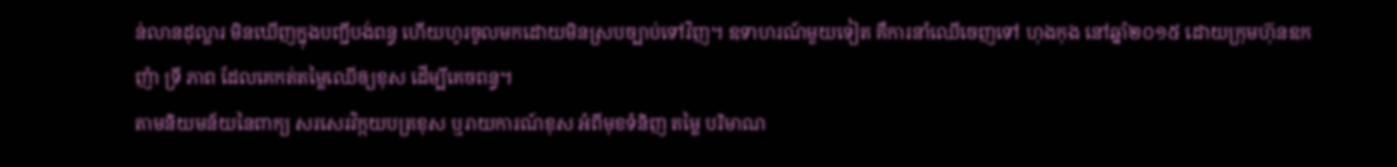ន់លានដុល្លារ មិនឃើញក្នុងបញ្ជីបង់ពន្ធ ហើយហូរចូលមកដោយមិនស្របច្បាប់ទៅវិញ។ ឧទាហរណ៍មួយទៀត គឺការនាំឈើចេញទៅ ហុងកុង នៅឆ្នាំ២០១៥ ដោយក្រុមហ៊ុនឧកញ៉ា ទ្រី ភាព ដែលគេកត់តម្លៃឈើឲ្យខុស ដើម្បីគេចពន្ធ។
តាមនិយមន័យនៃពាក្យ សរសេរវិក្កយបត្រខុស ឬរាយការណ៍ខុស អំពីមុខទំនិញ តម្លៃ បរិមាណ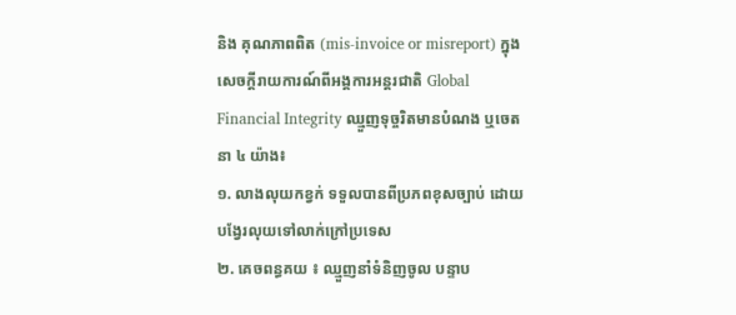និង គុណភាពពិត (mis-invoice or misreport) ក្នុងសេចក្តីរាយការណ៍ពីអង្គការអន្តរជាតិ Global Financial Integrity ឈ្មួញទុច្ចរិតមានបំណង ឬចេតនា ៤ យ៉ាង៖
១. លាងលុយកខ្វក់ ទទួលបានពីប្រភពខុសច្បាប់ ដោយបង្វែរលុយទៅលាក់ក្រៅប្រទេស
២. គេចពន្ធគយ ៖ ឈ្មួញនាំទំនិញចូល បន្ទាប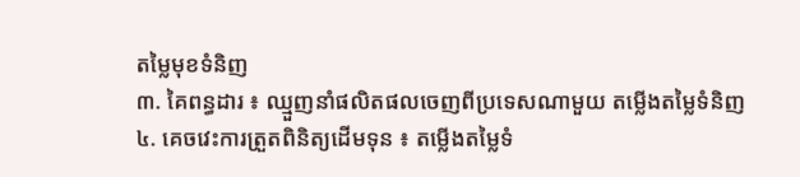តម្លៃមុខទំនិញ
៣. គៃពន្ធដារ ៖ ឈ្មួញនាំផលិតផលចេញពីប្រទេសណាមួយ តម្លើងតម្លៃទំនិញ
៤. គេចវេះការត្រួតពិនិត្យដើមទុន ៖ តម្លើងតម្លៃទំ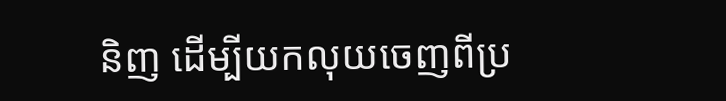និញ ដើម្បីយកលុយចេញពីប្រ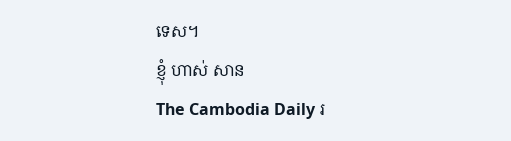ទេស។
ខ្ញុំ ហាស់ សាន
The Cambodia Daily រ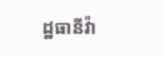ដ្ឋធានីវ៉ា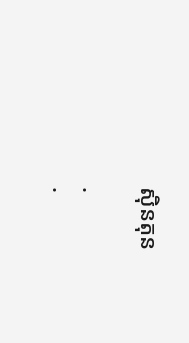ស៊ិនតុន

.
.